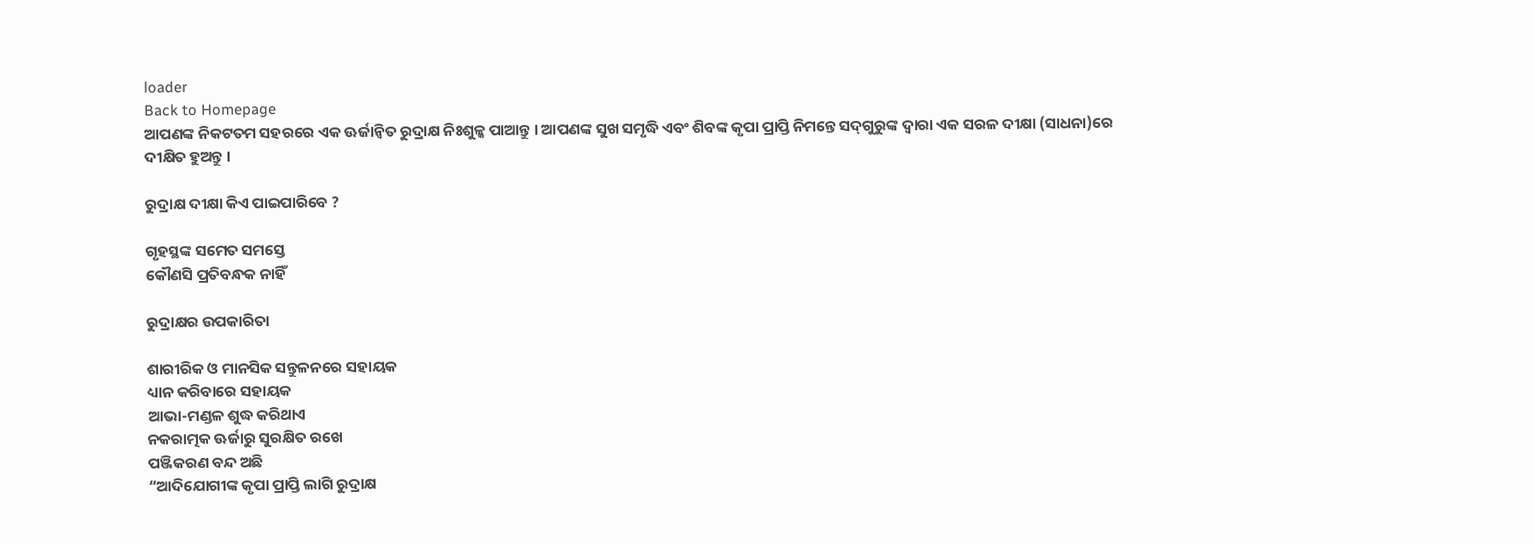loader
Back to Homepage
ଆପଣଙ୍କ ନିକଟତମ ସହରରେ ଏକ ଊର୍ଜାନ୍ଵିତ ରୁଦ୍ରାକ୍ଷ ନିଃଶୁଳ୍କ ପାଆନ୍ତୁ । ଆପଣଙ୍କ ସୁଖ ସମୃଦ୍ଧି ଏବଂ ଶିବଙ୍କ କୃପା ପ୍ରାପ୍ତି ନିମନ୍ତେ ସଦ୍‌ଗୁରୁଙ୍କ ଦ୍ୱାରା ଏକ ସରଳ ଦୀକ୍ଷା (ସାଧନା)ରେ ଦୀକ୍ଷିତ ହୁଅନ୍ତୁ ।

ରୁଦ୍ରାକ୍ଷ ଦୀକ୍ଷା କିଏ ପାଇପାରିବେ ?

ଗୃହସ୍ଥଙ୍କ ସମେତ ସମସ୍ତେ
କୌଣସି ପ୍ରତିବନ୍ଧକ ନାହିଁ

ରୁଦ୍ରାକ୍ଷର ଉପକାରିତା

ଶାରୀରିକ ଓ ମାନସିକ ସନ୍ତୁଳନରେ ସହାୟକ
ଧ୍ୟାନ କରିବାରେ ସହାୟକ
ଆଭା-ମଣ୍ଡଳ ଶୁଦ୍ଧ କରିଥାଏ
ନକରାତ୍ମକ ଊର୍ଜାରୁ ସୁରକ୍ଷିତ ରଖେ
ପଞ୍ଜିକରଣ ବନ୍ଦ ଅଛି
“ଆଦିଯୋଗୀଙ୍କ କୃପା ପ୍ରାପ୍ତି ଲାଗି ରୁଦ୍ରାକ୍ଷ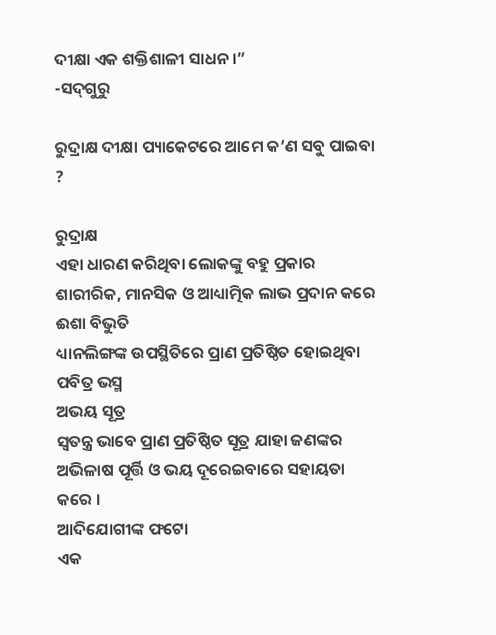ଦୀକ୍ଷା ଏକ ଶକ୍ତିଶାଳୀ ସାଧନ ।”
-ସଦ୍‌ଗୁରୁ

ରୁଦ୍ରାକ୍ଷ ଦୀକ୍ଷା ପ୍ୟାକେଟରେ ଆମେ କ’ଣ ସବୁ ପାଇବା ?

ରୁଦ୍ରାକ୍ଷ
ଏହା ଧାରଣ କରିଥିବା ଲୋକଙ୍କୁ ବହୁ ପ୍ରକାର ଶାରୀରିକ, ମାନସିକ ଓ ଆଧ୍ୟାତ୍ମିକ ଲାଭ ପ୍ରଦାନ କରେ
ଈଶା ବିଭୁତି
ଧ୍ୟାନଲିଙ୍ଗଙ୍କ ଉପସ୍ଥିତିରେ ପ୍ରାଣ ପ୍ରତିଷ୍ଠିତ ହୋଇଥିବା ପବିତ୍ର ଭସ୍ମ
ଅଭୟ ସୂତ୍ର
ସ୍ୱତନ୍ତ୍ର ଭାବେ ପ୍ରାଣ ପ୍ରତିଷ୍ଠିତ ସୂତ୍ର ଯାହା ଜଣଙ୍କର ଅଭିଳାଷ ପୂର୍ତ୍ତି ଓ ଭୟ ଦୂରେଇବାରେ ସହାୟତା କରେ ।
ଆଦିଯୋଗୀଙ୍କ ଫଟୋ
ଏକ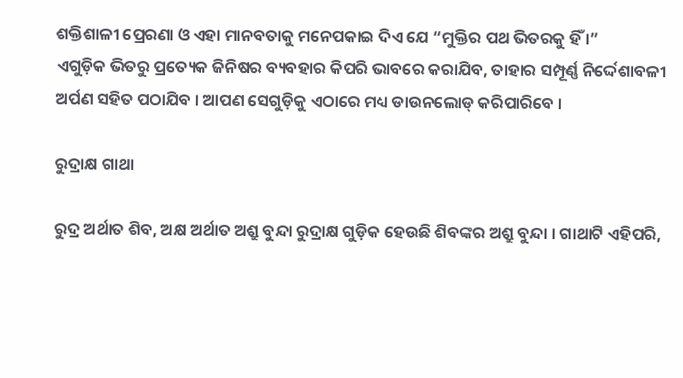ଶକ୍ତିଶାଳୀ ପ୍ରେରଣା ଓ ଏହା ମାନବତାକୁ ମନେପକାଇ ଦିଏ ଯେ “ମୁକ୍ତିର ପଥ ଭିତରକୁ ହିଁ ।”
ଏଗୁଡ଼ିକ ଭିତରୁ ପ୍ରତ୍ୟେକ ଜିନିଷର ବ୍ୟବହାର କିପରି ଭାବରେ କରାଯିବ, ତାହାର ସମ୍ପୂର୍ଣ୍ଣ ନିର୍ଦ୍ଦେଶାବଳୀ ଅର୍ପଣ ସହିତ ପଠାଯିବ । ଆପଣ ସେଗୁଡ଼ିକୁ ଏଠାରେ ମଧ୍ୟ ଡାଉନଲୋଡ୍ କରିପାରିବେ ।

ରୁଦ୍ରାକ୍ଷ ଗାଥା

ରୁଦ୍ର ଅର୍ଥାତ ଶିବ, ଅକ୍ଷ ଅର୍ଥାତ ଅଶ୍ରୁ ବୁନ୍ଦା ରୁଦ୍ରାକ୍ଷ ଗୁଡ଼ିକ ହେଉଛି ଶିବଙ୍କର ଅଶ୍ରୁ ବୁନ୍ଦା । ଗାଥାଟି ଏହିପରି,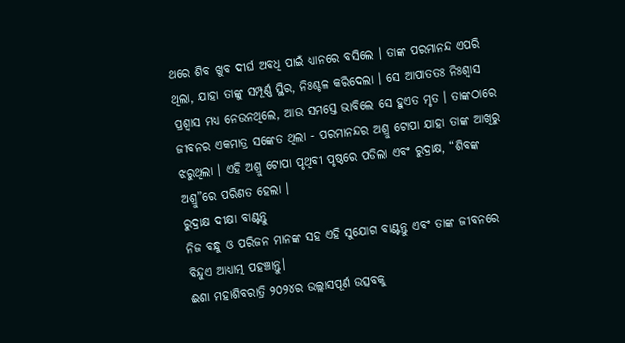ଥରେ ଶିବ ଖୁବ ଦୀର୍ଘ ଅବଧି ପାଇଁ ଧ୍ୟାନରେ ବସିଲେ । ତାଙ୍କ ପରମାନନ୍ଦ ଏପରି ଥିଲା, ଯାହା ତାଙ୍କୁ ସମ୍ପୂର୍ଣ୍ଣ ସ୍ଥିର, ନିଃଶ୍ଚଳ କରିଦେଲା । ସେ ଆପାତତଃ ନିଃଶ୍ୱାସ ପ୍ରଶ୍ୱାସ ମଧ୍ୟ ନେଉନଥିଲେ, ଆଉ ସମସ୍ତେ ଭାବିଲେ ସେ ହୁଏତ ମୃତ । ତାଙ୍କଠାରେ ଜୀବନର ଏକମାତ୍ର ସଙ୍କେତ ଥିଲା - ପରମାନନ୍ଦର ଅଶ୍ରୁ ଟୋପା ଯାହା ତାଙ୍କ ଆଖିରୁ ଝରୁଥିଲା । ଏହି ଅଶ୍ରୁ ଟୋପା ପୃଥିବୀ ପୃଷ୍ଠରେ ପଡିଲା ଏବଂ ରୁଦ୍ରାକ୍ଷ, “ଶିବଙ୍କ ଅଶ୍ରୁ”ରେ ପରିଣତ ହେଲା ।
ରୁଦ୍ରାକ୍ଷ ଦୀକ୍ଷା ବାଣ୍ଟନ୍ତୁ
ନିଜ ବନ୍ଧୁ ଓ ପରିଜନ ମାନଙ୍କ ସହ ଏହି ସୁଯୋଗ ବାଣ୍ଟନ୍ତୁ ଏବଂ ତାଙ୍କ ଜୀବନରେ ବିନ୍ଦୁଏ ଆଧ୍ୟାତ୍ମ ପହଞ୍ଚାନ୍ତୁ।
ଈଶା ମହାଶିବରାତ୍ରି ୨୦୨୪ର ଉଲ୍ଲାସପୂର୍ଣ ଉତ୍ସବକୁ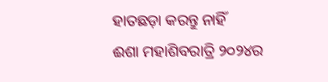ହାତଛଡ଼ା କରନ୍ତୁ ନାହିଁ
ଈଶା ମହାଶିବରାତ୍ରି ୨୦୨୪ର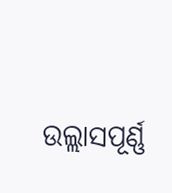ଉଲ୍ଲାସପୂର୍ଣ୍ଣ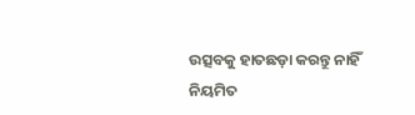ଉତ୍ସବକୁ ହାତଛଡ଼ା କରନ୍ତୁ ନାହିଁ
ନିୟମିତ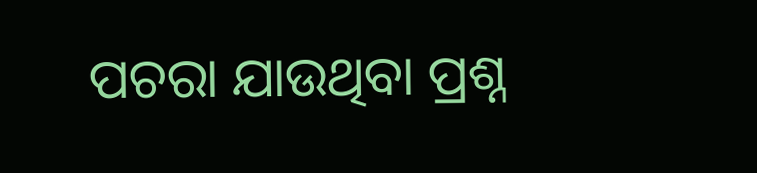ପଚରା ଯାଉଥିବା ପ୍ରଶ୍ନ